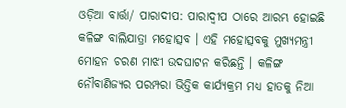ଓଡ଼ିଆ ବାର୍ତ୍ତା/ ପାରାଦୀପ: ପାରାଦ୍ୱୀପ ଠାରେ ଆରମ୍ଭ ହୋଇଛି କଳିଙ୍ଗ ବାଲିଯାତ୍ରା ମହୋତ୍ସବ । ଏହି ମହୋତ୍ସବକୁ ମୁଖ୍ୟମନ୍ତ୍ରୀ ମୋହନ ଚରଣ ମାଝୀ ଉଦଘାଟନ କରିଛନ୍ତି । କଳିଙ୍ଗ ନୌବାଣିଜ୍ୟର ପରମ୍ପରା ଭିତ୍ତିକ କାର୍ଯ୍ୟକ୍ରମ ମଧ୍ୟ ହାତକୁ ନିଆ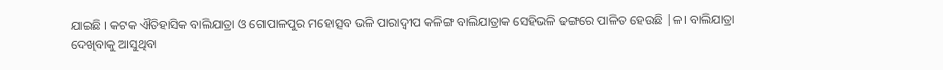ଯାଇଛି । କଟକ ଐତିହାସିକ ବାଲିଯାତ୍ରା ଓ ଗୋପାଳପୁର ମହୋତ୍ସବ ଭଳି ପାରାଦ୍ୱୀପ କଳିଙ୍ଗ ବାଲିଯାତ୍ରାକ ସେହିଭଳି ଢଙ୍ଗରେ ପାଳିତ ହେଉଛି |ଳ। ବାଲିଯାତ୍ରା ଦେଖିବାକୁ ଆସୁଥିବା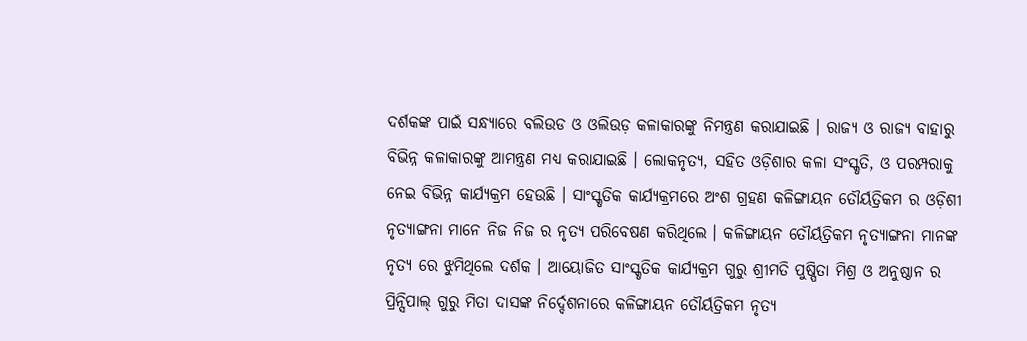ଦର୍ଶକଙ୍କ ପାଇଁ ସନ୍ଧ୍ୟାରେ ବଲିଉଡ ଓ ଓଲିଉଡ଼ କଳାକାରଙ୍କୁ ନିମନ୍ତ୍ରଣ କରାଯାଇଛି । ରାଜ୍ୟ ଓ ରାଜ୍ୟ ବାହାରୁ ବିଭିନ୍ନ କଳାକାରଙ୍କୁ ଆମନ୍ତ୍ରଣ ମଧ୍ୟ କରାଯାଇଛି । ଲୋକନୃତ୍ୟ, ସହିତ ଓଡ଼ିଶାର କଳା ସଂସ୍କୃତି, ଓ ପରମ୍ପରାକୁ ନେଇ ବିଭିନ୍ନ କାର୍ଯ୍ୟକ୍ରମ ହେଉଛି । ସାଂସ୍କୃତିକ କାର୍ଯ୍ୟକ୍ରମରେ ଅଂଶ ଗ୍ରହଣ କଳିଙ୍ଗାୟନ ତୌର୍ୟତ୍ରିକମ ର ଓଡ଼ିଶୀ ନୃତ୍ୟାଙ୍ଗନା ମାନେ ନିଜ ନିଜ ର ନୃତ୍ୟ ପରିବେଷଣ କରିଥିଲେ । କଳିଙ୍ଗାୟନ ତୌର୍ୟତ୍ରିକମ ନୃତ୍ୟାଙ୍ଗନା ମାନଙ୍କ ନୃତ୍ୟ ରେ ଝୁମିଥିଲେ ଦର୍ଶକ । ଆୟୋଜିତ ସାଂସ୍କୃତିକ କାର୍ଯ୍ୟକ୍ରମ ଗୁରୁ ଶ୍ରୀମତି ପୁଷ୍ପିତା ମିଶ୍ର ଓ ଅନୁଷ୍ଠାନ ର ପ୍ରିନ୍ସିପାଲ୍ ଗୁରୁ ମିତା ଦାସଙ୍କ ନିର୍ଦ୍ଦେଶନାରେ କଳିଙ୍ଗାୟନ ତୌର୍ୟତ୍ରିକମ ନୃତ୍ୟ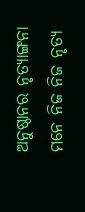ଅନୁଷ୍ଠାନର ନୃତ୍ୟାଙ୍ଗନା ମନେ ନିଜ ନିଜ ନୃତ୍ୟ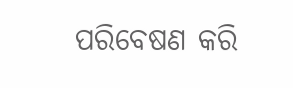ପରିବେଷଣ କରି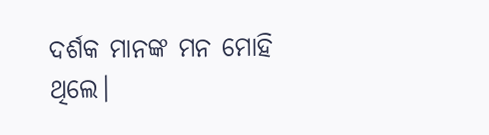ଦର୍ଶକ ମାନଙ୍କ ମନ ମୋହି ଥିଲେ।